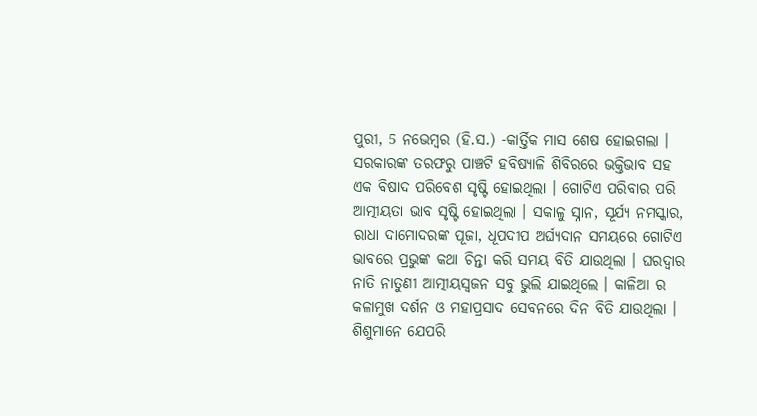ପୁରୀ, 5 ନଭେମ୍ବର (ହି.ସ.) -କାର୍ତ୍ତିକ ମାସ ଶେଷ ହୋଇଗଲା । ସରକାରଙ୍କ ତରଫରୁ ପାଞ୍ଚଟି ହବିଷ୍ଯାଳି ଶିବିରରେ ଭକ୍ତିଭାବ ସହ ଏକ ବିଷାଦ ପରିବେଶ ସୃଷ୍ଟି ହୋଇଥିଲା । ଗୋଟିଏ ପରିବାର ପରି ଆତ୍ମୀୟତା ଭାବ ସୃଷ୍ଟି ହୋଇଥିଲା । ସକାଳୁ ସ୍ନାନ, ସୂର୍ଯ୍ଯ ନମସ୍କାର, ରାଧା ଦାମୋଦରଙ୍କ ପୂଜା, ଧୂପଦୀପ ଅର୍ଘ୍ୟଦାନ ସମୟରେ ଗୋଟିଏ ଭାବରେ ପ୍ରଭୁଙ୍କ କଥା ଚିନ୍ତା କରି ସମୟ ବିତି ଯାଉଥିଲା । ଘରଦ୍ବାର ନାତି ନାତୁଣୀ ଆତ୍ମୀୟସ୍ବଜନ ସବୁ ଭୁଲି ଯାଇଥିଲେ । କାଳିଆ ର କଳାମୁଖ ଦର୍ଶନ ଓ ମହାପ୍ରସାଦ ସେବନରେ ଦିନ ବିତି ଯାଉଥିଲା । ଶିଶୁମାନେ ଯେପରି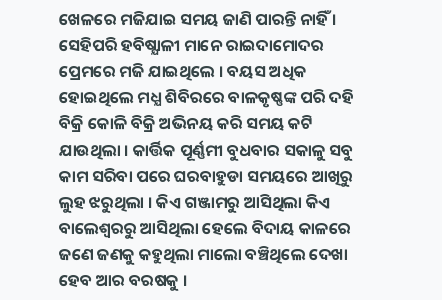ଖେଳରେ ମଜିଯାଇ ସମୟ ଜାଣି ପାରନ୍ତି ନାହିଁ । ସେହିପରି ହବିଷ୍ଯାଳୀ ମାନେ ରାଇଦାମୋଦର ପ୍ରେମରେ ମଜି ଯାଇଥିଲେ । ବୟସ ଅଧିକ ହୋଇଥିଲେ ମଧ୍ଯ ଶିବିରରେ ବାଳକୃଷ୍ଣଙ୍କ ପରି ଦହି ବିକ୍ରି କୋଳି ବିକ୍ରି ଅଭିନୟ କରି ସମୟ କଟି ଯାଉଥିଲା । କାର୍ତ୍ତିକ ପୂର୍ଣ୍ଣମୀ ବୁଧବାର ସକାଳୁ ସବୁ କାମ ସରିବା ପରେ ଘରବାହୁଡା ସମୟରେ ଆଖିରୁ ଲୁହ ଝରୁଥିଲା । କିଏ ଗଞ୍ଜାମରୁ ଆସିଥିଲା କିଏ ବାଲେଶ୍ବରରୁ ଆସିଥିଲା ହେଲେ ବିଦାୟ କାଳରେ ଜଣେ ଜଣକୁ କହୁଥିଲା ମାଲୋ ବଞ୍ଚିଥିଲେ ଦେଖା ହେବ ଆର ବରଷକୁ ।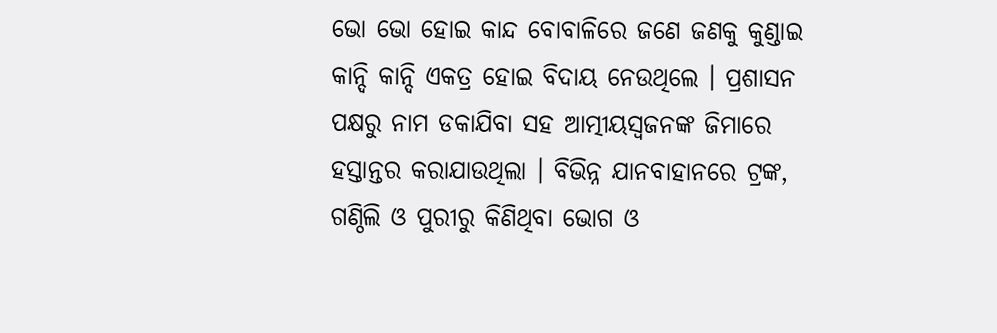ଭୋ ଭୋ ହୋଇ କାନ୍ଦ ବୋବାଳିରେ ଜଣେ ଜଣକୁ କୁଣ୍ଡାଇ କାନ୍ଦି କାନ୍ଦି ଏକତ୍ର ହୋଇ ବିଦାୟ ନେଉଥିଲେ । ପ୍ରଶାସନ ପକ୍ଷରୁ ନାମ ଡକାଯିବା ସହ ଆତ୍ମୀୟସ୍ବଜନଙ୍କ ଜିମାରେ ହସ୍ତାନ୍ତର କରାଯାଉଥିଲା । ବିଭିନ୍ନ ଯାନବାହାନରେ ଟ୍ରଙ୍କ, ଗଣ୍ଠିଲି ଓ ପୁରୀରୁ କିଣିଥିବା ଭୋଗ ଓ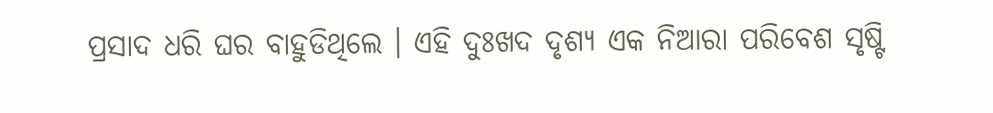ପ୍ରସାଦ ଧରି ଘର ବାହୁଡିଥିଲେ । ଏହି ଦୁଃଖଦ ଦୃଶ୍ଯ ଏକ ନିଆରା ପରିବେଶ ସୃଷ୍ଟି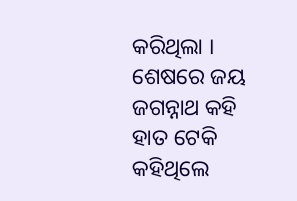କରିଥିଲା । ଶେଷରେ ଜୟ ଜଗନ୍ନାଥ କହି ହାତ ଟେକି କହିଥିଲେ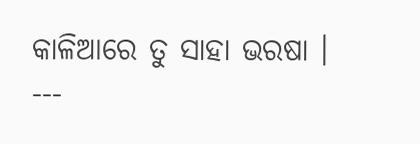କାଳିଆରେ ତୁ ସାହା ଭରଷା ।
---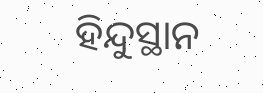ହିନ୍ଦୁସ୍ଥାନ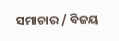ସମାଚାର / ବିଜୟ